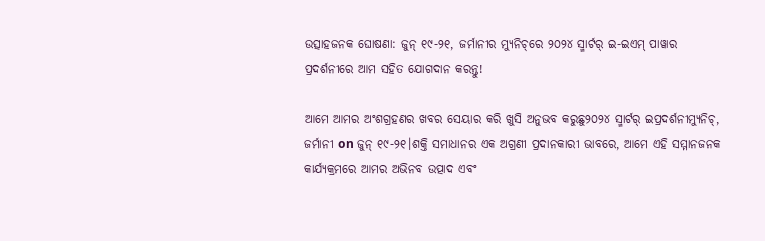ଉତ୍ସାହଜନକ ଘୋଷଣା: ଜୁନ୍ ୧୯-୨୧, ଜର୍ମାନୀର ମ୍ୟୁନିଚ୍‌ରେ ୨୦୨୪ ସ୍ମାର୍ଟର୍ ଇ-ଇଏମ୍ ପାୱାର ପ୍ରଦର୍ଶନୀରେ ଆମ ସହିତ ଯୋଗଦାନ କରନ୍ତୁ!

ଆମେ ଆମର ଅଂଶଗ୍ରହଣର ଖବର ସେୟାର କରି ଖୁସି ଅନୁଭବ କରୁଛୁ୨୦୨୪ ସ୍ମାର୍ଟର୍ ଇପ୍ରଦର୍ଶନୀମ୍ୟୁନିଚ୍, ଜର୍ମାନୀ on ଜୁନ୍ ୧୯-୨୧।ଶକ୍ତି ସମାଧାନର ଏକ ଅଗ୍ରଣୀ ପ୍ରଦାନକାରୀ ଭାବରେ, ଆମେ ଏହି ସମ୍ମାନଜନକ କାର୍ଯ୍ୟକ୍ରମରେ ଆମର ଅଭିନବ ଉତ୍ପାଦ ଏବଂ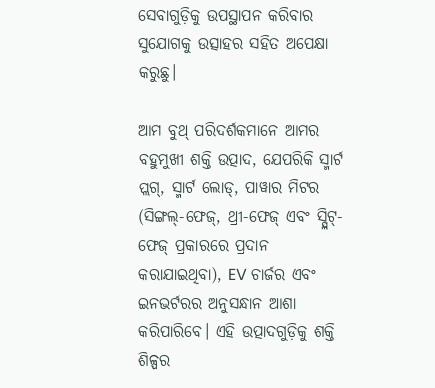ସେବାଗୁଡ଼ିକୁ ଉପସ୍ଥାପନ କରିବାର ସୁଯୋଗକୁ ଉତ୍ସାହର ସହିତ ଅପେକ୍ଷା କରୁଛୁ।

ଆମ ବୁଥ୍ ପରିଦର୍ଶକମାନେ ଆମର ବହୁମୁଖୀ ଶକ୍ତି ଉତ୍ପାଦ, ଯେପରିକି ସ୍ମାର୍ଟ ପ୍ଲଗ୍, ସ୍ମାର୍ଟ ଲୋଡ୍, ପାୱାର ମିଟର (ସିଙ୍ଗଲ୍-ଫେଜ୍, ଥ୍ରୀ-ଫେଜ୍ ଏବଂ ସ୍ପ୍ଲିଟ୍-ଫେଜ୍ ପ୍ରକାରରେ ପ୍ରଦାନ କରାଯାଇଥିବା), EV ଚାର୍ଜର ଏବଂ ଇନଭର୍ଟରର ଅନୁସନ୍ଧାନ ଆଶା କରିପାରିବେ। ଏହି ଉତ୍ପାଦଗୁଡ଼ିକୁ ଶକ୍ତି ଶିଳ୍ପର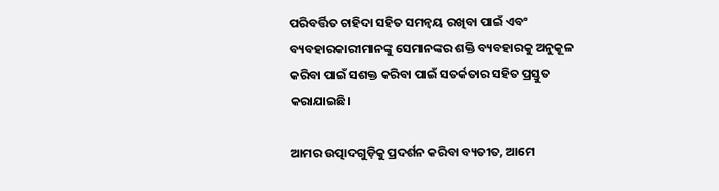ପରିବର୍ତ୍ତିତ ଚାହିଦା ସହିତ ସମନ୍ୱୟ ରଖିବା ପାଇଁ ଏବଂ ବ୍ୟବହାରକାରୀମାନଙ୍କୁ ସେମାନଙ୍କର ଶକ୍ତି ବ୍ୟବହାରକୁ ଅନୁକୂଳ କରିବା ପାଇଁ ସଶକ୍ତ କରିବା ପାଇଁ ସତର୍କତାର ସହିତ ପ୍ରସ୍ତୁତ କରାଯାଇଛି।

ଆମର ଉତ୍ପାଦଗୁଡ଼ିକୁ ପ୍ରଦର୍ଶନ କରିବା ବ୍ୟତୀତ, ଆମେ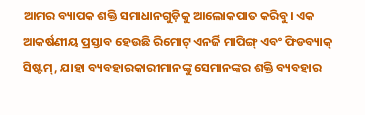ଆମର ବ୍ୟାପକ ଶକ୍ତି ସମାଧାନଗୁଡ଼ିକୁ ଆଲୋକପାତ କରିବୁ। ଏକ ଆକର୍ଷଣୀୟ ପ୍ରସ୍ତାବ ହେଉଛି ରିମୋଟ୍ ଏନର୍ଜି ମାପିଙ୍ଗ୍ ଏବଂ ଫିଡବ୍ୟାକ୍ ସିଷ୍ଟମ୍, ଯାହା ବ୍ୟବହାରକାରୀମାନଙ୍କୁ ସେମାନଙ୍କର ଶକ୍ତି ବ୍ୟବହାର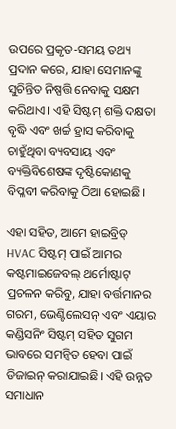ଉପରେ ପ୍ରକୃତ-ସମୟ ତଥ୍ୟ ପ୍ରଦାନ କରେ, ଯାହା ସେମାନଙ୍କୁ ସୁଚିନ୍ତିତ ନିଷ୍ପତ୍ତି ନେବାକୁ ସକ୍ଷମ କରିଥାଏ। ଏହି ସିଷ୍ଟମ୍ ଶକ୍ତି ଦକ୍ଷତା ବୃଦ୍ଧି ଏବଂ ଖର୍ଚ୍ଚ ହ୍ରାସ କରିବାକୁ ଚାହୁଁଥିବା ବ୍ୟବସାୟ ଏବଂ ବ୍ୟକ୍ତିବିଶେଷଙ୍କ ଦୃଷ୍ଟିକୋଣକୁ ବିପ୍ଳବୀ କରିବାକୁ ଠିଆ ହୋଇଛି।

ଏହା ସହିତ, ଆମେ ହାଇବ୍ରିଡ୍ HVAC ସିଷ୍ଟମ୍ ପାଇଁ ଆମର କଷ୍ଟମାଇଜେବଲ୍ ଥର୍ମୋଷ୍ଟାଟ୍ ପ୍ରଚଳନ କରିବୁ, ଯାହା ବର୍ତ୍ତମାନର ଗରମ, ଭେଣ୍ଟିଲେସନ୍ ଏବଂ ଏୟାର କଣ୍ଡିସନିଂ ସିଷ୍ଟମ୍ ସହିତ ସୁଗମ ଭାବରେ ସମନ୍ୱିତ ହେବା ପାଇଁ ଡିଜାଇନ୍ କରାଯାଇଛି। ଏହି ଉନ୍ନତ ସମାଧାନ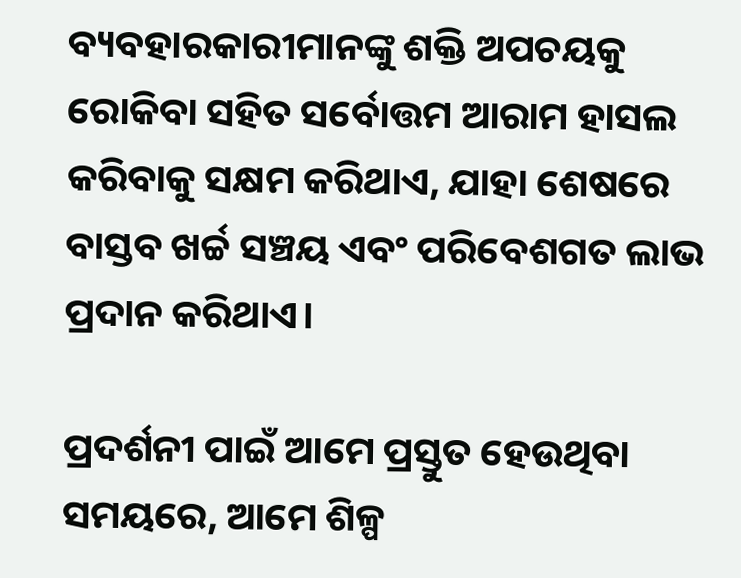ବ୍ୟବହାରକାରୀମାନଙ୍କୁ ଶକ୍ତି ଅପଚୟକୁ ରୋକିବା ସହିତ ସର୍ବୋତ୍ତମ ଆରାମ ହାସଲ କରିବାକୁ ସକ୍ଷମ କରିଥାଏ, ଯାହା ଶେଷରେ ବାସ୍ତବ ଖର୍ଚ୍ଚ ସଞ୍ଚୟ ଏବଂ ପରିବେଶଗତ ଲାଭ ପ୍ରଦାନ କରିଥାଏ।

ପ୍ରଦର୍ଶନୀ ପାଇଁ ଆମେ ପ୍ରସ୍ତୁତ ହେଉଥିବା ସମୟରେ, ଆମେ ଶିଳ୍ପ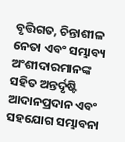ବୃତ୍ତିଗତ, ଚିନ୍ତାଶୀଳ ନେତା ଏବଂ ସମ୍ଭାବ୍ୟ ଅଂଶୀଦାରମାନଙ୍କ ସହିତ ଅନ୍ତର୍ଦୃଷ୍ଟି ଆଦାନପ୍ରଦାନ ଏବଂ ସହଯୋଗ ସମ୍ଭାବନା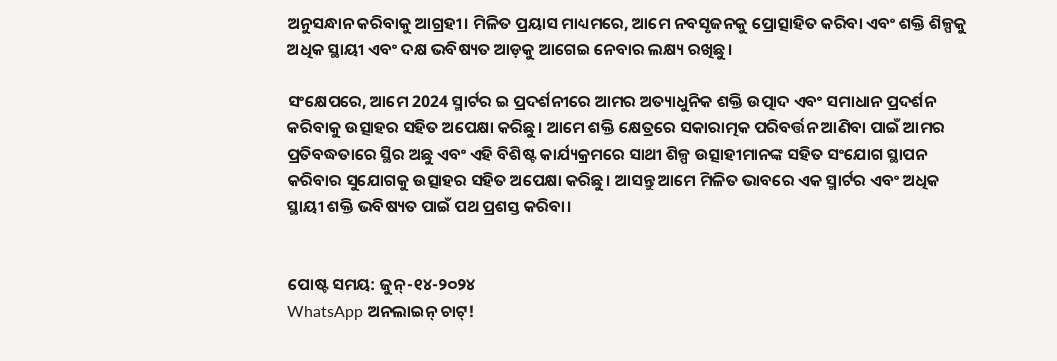ଅନୁସନ୍ଧାନ କରିବାକୁ ଆଗ୍ରହୀ। ମିଳିତ ପ୍ରୟାସ ମାଧ୍ୟମରେ, ଆମେ ନବସୃଜନକୁ ପ୍ରୋତ୍ସାହିତ କରିବା ଏବଂ ଶକ୍ତି ଶିଳ୍ପକୁ ଅଧିକ ସ୍ଥାୟୀ ଏବଂ ଦକ୍ଷ ଭବିଷ୍ୟତ ଆଡ଼କୁ ଆଗେଇ ନେବାର ଲକ୍ଷ୍ୟ ରଖିଛୁ।

ସଂକ୍ଷେପରେ, ଆମେ 2024 ସ୍ମାର୍ଟର ଇ ପ୍ରଦର୍ଶନୀରେ ଆମର ଅତ୍ୟାଧୁନିକ ଶକ୍ତି ଉତ୍ପାଦ ଏବଂ ସମାଧାନ ପ୍ରଦର୍ଶନ କରିବାକୁ ଉତ୍ସାହର ସହିତ ଅପେକ୍ଷା କରିଛୁ। ଆମେ ଶକ୍ତି କ୍ଷେତ୍ରରେ ସକାରାତ୍ମକ ପରିବର୍ତ୍ତନ ଆଣିବା ପାଇଁ ଆମର ପ୍ରତିବଦ୍ଧତାରେ ସ୍ଥିର ଅଛୁ ଏବଂ ଏହି ବିଶିଷ୍ଟ କାର୍ଯ୍ୟକ୍ରମରେ ସାଥୀ ଶିଳ୍ପ ଉତ୍ସାହୀମାନଙ୍କ ସହିତ ସଂଯୋଗ ସ୍ଥାପନ କରିବାର ସୁଯୋଗକୁ ଉତ୍ସାହର ସହିତ ଅପେକ୍ଷା କରିଛୁ। ଆସନ୍ତୁ ଆମେ ମିଳିତ ଭାବରେ ଏକ ସ୍ମାର୍ଟର ଏବଂ ଅଧିକ ସ୍ଥାୟୀ ଶକ୍ତି ଭବିଷ୍ୟତ ପାଇଁ ପଥ ପ୍ରଶସ୍ତ କରିବା।


ପୋଷ୍ଟ ସମୟ: ଜୁନ୍-୧୪-୨୦୨୪
WhatsApp ଅନଲାଇନ୍ ଚାଟ୍!